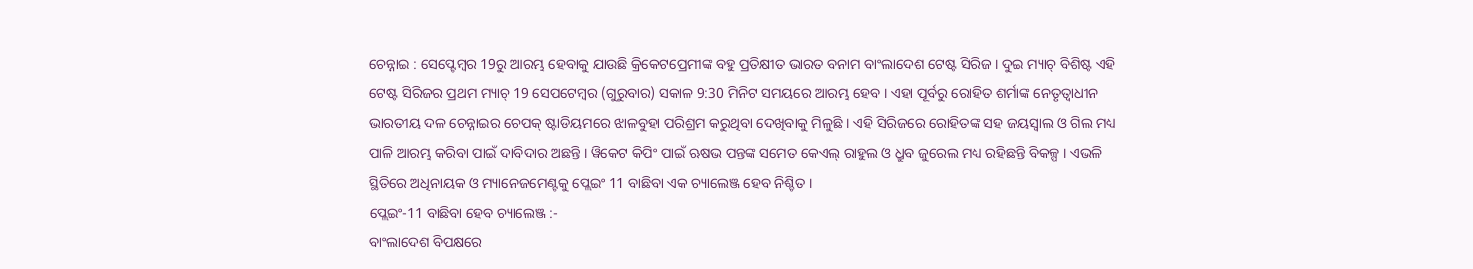ଚେନ୍ନାଇ : ସେପ୍ଟେମ୍ବର 19ରୁ ଆରମ୍ଭ ହେବାକୁ ଯାଉଛି କ୍ରିକେଟପ୍ରେମୀଙ୍କ ବହୁ ପ୍ରତିକ୍ଷୀତ ଭାରତ ବନାମ ବାଂଲାଦେଶ ଟେଷ୍ଟ ସିରିଜ । ଦୁଇ ମ୍ୟାଚ୍ ବିଶିଷ୍ଟ ଏହି ଟେଷ୍ଟ ସିରିଜର ପ୍ରଥମ ମ୍ୟାଚ୍ 19 ସେପଟେମ୍ବର (ଗୁରୁବାର) ସକାଳ 9:30 ମିନିଟ ସମୟରେ ଆରମ୍ଭ ହେବ । ଏହା ପୂର୍ବରୁ ରୋହିତ ଶର୍ମାଙ୍କ ନେତୃତ୍ବାଧୀନ ଭାରତୀୟ ଦଳ ଚେନ୍ନାଇର ଚେପକ୍ ଷ୍ଟାଡିୟମରେ ଝାଳବୁହା ପରିଶ୍ରମ କରୁଥିବା ଦେଖିବାକୁ ମିଳୁଛି । ଏହି ସିରିଜରେ ରୋହିତଙ୍କ ସହ ଜୟସ୍ବାଲ ଓ ଗିଲ ମଧ୍ୟ ପାଳି ଆରମ୍ଭ କରିବା ପାଇଁ ଦାବିଦାର ଅଛନ୍ତି । ୱିକେଟ କିପିଂ ପାଇଁ ଋଷଭ ପନ୍ତଙ୍କ ସମେତ କେଏଲ୍ ରାହୁଲ ଓ ଧ୍ରୁବ ଜୁରେଲ ମଧ୍ୟ ରହିଛନ୍ତି ବିକଳ୍ପ । ଏଭଳି ସ୍ଥିତିରେ ଅଧିନାୟକ ଓ ମ୍ୟାନେଜମେଣ୍ଟକୁ ପ୍ଲେଇଂ 11 ବାଛିବା ଏକ ଚ୍ୟାଲେଞ୍ଜ ହେବ ନିଶ୍ଚିତ ।
ପ୍ଲେଇଂ-11 ବାଛିବା ହେବ ଚ୍ୟାଲେଞ୍ଜ :-
ବାଂଲାଦେଶ ବିପକ୍ଷରେ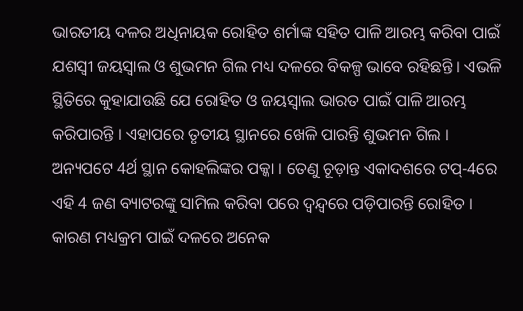ଭାରତୀୟ ଦଳର ଅଧିନାୟକ ରୋହିତ ଶର୍ମାଙ୍କ ସହିତ ପାଳି ଆରମ୍ଭ କରିବା ପାଇଁ ଯଶସ୍ବୀ ଜୟସ୍ବାଲ ଓ ଶୁଭମନ ଗିଲ ମଧ୍ୟ ଦଳରେ ବିକଳ୍ପ ଭାବେ ରହିଛନ୍ତି । ଏଭଳି ସ୍ଥିତିରେ କୁହାଯାଉଛି ଯେ ରୋହିତ ଓ ଜୟସ୍ବାଲ ଭାରତ ପାଇଁ ପାଳି ଆରମ୍ଭ କରିପାରନ୍ତି । ଏହାପରେ ତୃତୀୟ ସ୍ଥାନରେ ଖେଳି ପାରନ୍ତି ଶୁଭମନ ଗିଲ । ଅନ୍ୟପଟେ 4ର୍ଥ ସ୍ଥାନ କୋହଲିଙ୍କର ପକ୍କା । ତେଣୁ ଚୂଡ଼ାନ୍ତ ଏକାଦଶରେ ଟପ୍-4ରେ ଏହି 4 ଜଣ ବ୍ୟାଟରଙ୍କୁ ସାମିଲ କରିବା ପରେ ଦ୍ବନ୍ଦ୍ବରେ ପଡ଼ିପାରନ୍ତି ରୋହିତ । କାରଣ ମଧ୍ୟକ୍ରମ ପାଇଁ ଦଳରେ ଅନେକ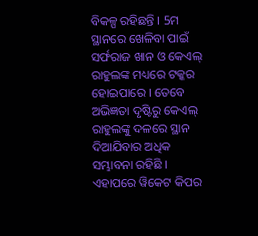ବିକଳ୍ପ ରହିଛନ୍ତି । 5ମ ସ୍ଥାନରେ ଖେଳିବା ପାଇଁ ସର୍ଫରାଜ ଖାନ ଓ କେଏଲ୍ ରାହୁଲଙ୍କ ମଧ୍ୟରେ ଟକ୍କର ହୋଇପାରେ । ତେବେ ଅଭିଜ୍ଞତା ଦୃଷ୍ଟିରୁ କେଏଲ୍ ରାହୁଲଙ୍କୁ ଦଳରେ ସ୍ଥାନ ଦିଆଯିବାର ଅଧିକ ସମ୍ଭାବନା ରହିଛି । ଏହାପରେ ୱିକେଟ କିପର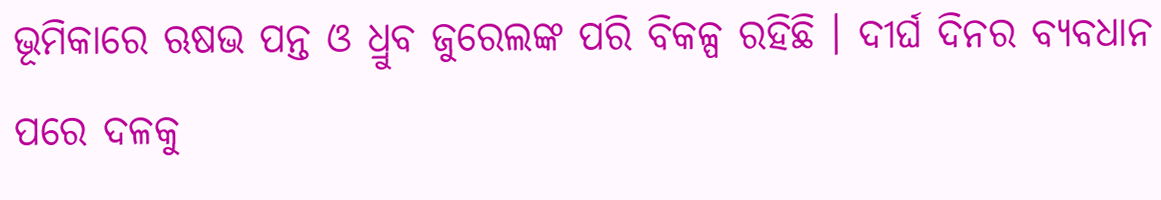ଭୂମିକାରେ ଋଷଭ ପନ୍ତ ଓ ଧ୍ରୁବ ଜୁରେଲଙ୍କ ପରି ବିକଳ୍ପ ରହିଛି । ଦୀର୍ଘ ଦିନର ବ୍ୟବଧାନ ପରେ ଦଳକୁ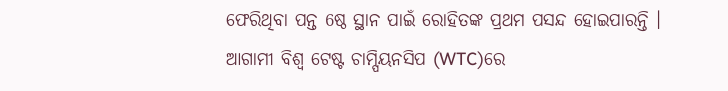ଫେରିଥିବା ପନ୍ତ 6ଷ୍ଠ ସ୍ଥାନ ପାଇଁ ରୋହିତଙ୍କ ପ୍ରଥମ ପସନ୍ଦ ହୋଇପାରନ୍ତି । ଆଗାମୀ ବିଶ୍ବ ଟେଷ୍ଟ ଚାମ୍ପିୟନସିପ (WTC)ରେ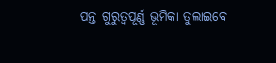ପନ୍ତ ଗୁରୁତ୍ବପୂର୍ଣ୍ଣ ଭୂମିକା ତୁଲାଇବେ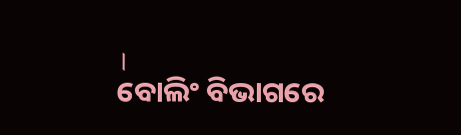।
ବୋଲିଂ ବିଭାଗରେ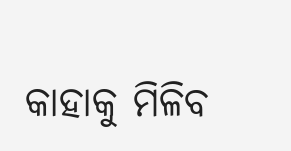କାହାକୁ ମିଳିବ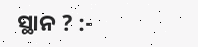ସ୍ଥାନ ? :-